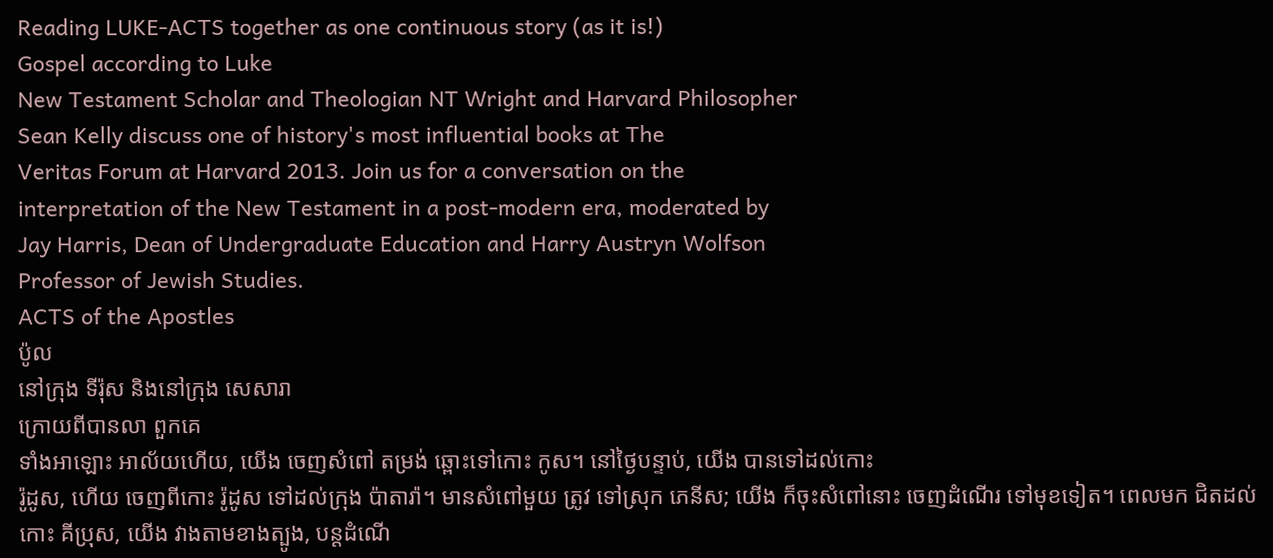Reading LUKE-ACTS together as one continuous story (as it is!)
Gospel according to Luke
New Testament Scholar and Theologian NT Wright and Harvard Philosopher
Sean Kelly discuss one of history's most influential books at The
Veritas Forum at Harvard 2013. Join us for a conversation on the
interpretation of the New Testament in a post-modern era, moderated by
Jay Harris, Dean of Undergraduate Education and Harry Austryn Wolfson
Professor of Jewish Studies.
ACTS of the Apostles
ប៉ូល
នៅក្រុង ទីរ៉ុស និងនៅក្រុង សេសារា
ក្រោយពីបានលា ពួកគេ
ទាំងអាឡោះ អាល័យហើយ, យើង ចេញសំពៅ តម្រង់ ឆ្ពោះទៅកោះ កូស។ នៅថ្ងៃបន្ទាប់, យើង បានទៅដល់កោះ
រ៉ូដូស, ហើយ ចេញពីកោះ រ៉ូដូស ទៅដល់ក្រុង ប៉ាតារ៉ា។ មានសំពៅមួយ ត្រូវ ទៅស្រុក ភេនីស; យើង ក៏ចុះសំពៅនោះ ចេញដំណើរ ទៅមុខទៀត។ ពេលមក ជិតដល់កោះ គីប្រុស, យើង វាងតាមខាងត្បូង, បន្តដំណើ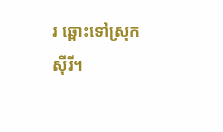រ ឆ្ពោះទៅស្រុក
ស៊ីរី។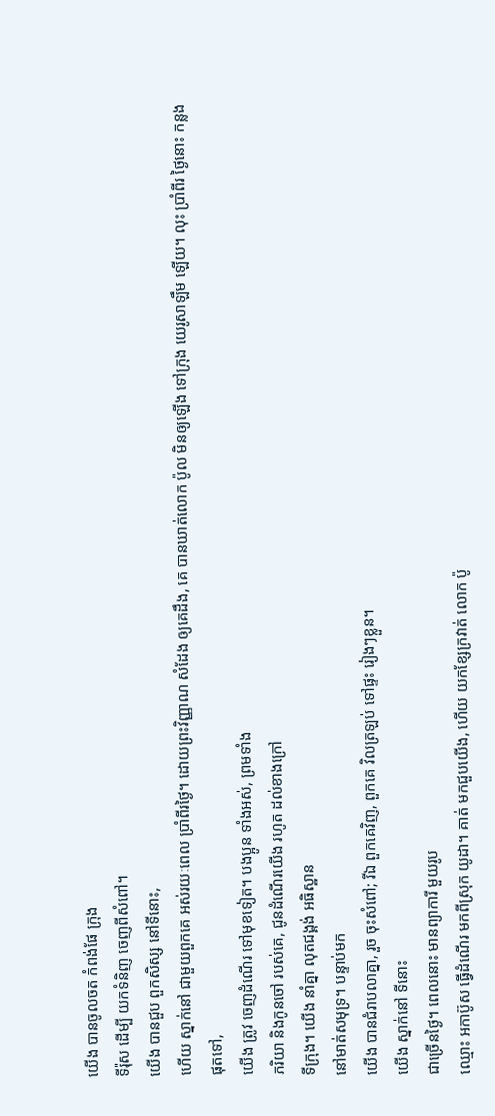យើង បានចូលចត កំពង់ផែ ក្រុង
ទីរ៉ុស ដើម្បី យកទំនិញ ចេញពីសំពៅ។
យើង បានជួប ពួកសិស្ស នៅទីនោះ,
ហើយ ស្នាក់នៅ ជាមួយពួកគេ អស់រយៈពេល ប្រាំពីរថ្ងៃ។ ដោយព្រះវិញ្ញាណ សំដែង ឲ្យគេដឹង, គេ បានឃាត់លោក ប៉ូល មិនឲ្យឡើង ទៅក្រុង យេរូសាឡឹម ឡើយ។ លុះ ប្រាំពីរ ថ្ងៃនោះ កន្លងផុតទៅ,
យើង ត្រូវ ចេញដំណើរ ទៅមុខទៀត។ បងប្អូន ទាំងអស់, ព្រមទាំង
ភរិយា និងកូនចៅ របស់គេ, ជូនដំណើរយើង រហូត ដល់ខាងក្រៅ
ទីក្រុង។ យើង នាំគ្នា លុតជង្គង់ អធិស្ឋាន
នៅមាត់សមុទ្រ។ បន្ទាប់មក
យើង បានជំរាបលាគ្នា, រួច ចុះសំពៅ; រីឯ ពួកគេវិញ, ពួកគេ វិលត្រឡប់ ទៅផ្ទះ រៀងៗខ្លួន។
យើង ស្នាក់នៅ ទីនោះ
ជាច្រើនថ្ងៃ។ ពេលនោះ មានព្យាការី មួយរូប
ឈ្មោះ អកាប៊ូស ធ្វើដំណើរ មកពីស្រុក យូដា។ គាត់ មកជួបយើង, ហើយ យកខ្សែក្រវាត់ លោក ប៉ូ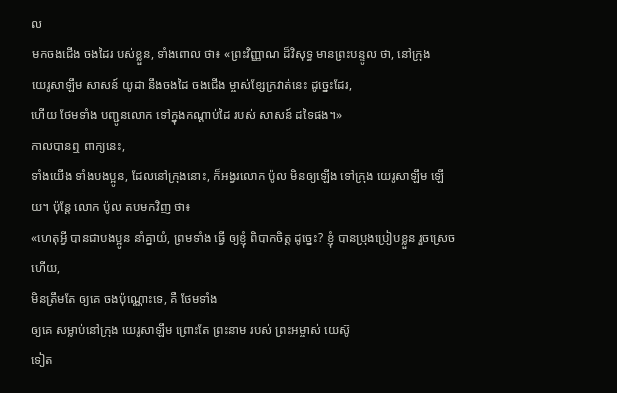ល
មកចងជើង ចងដៃរ បស់ខ្លួន, ទាំងពោល ថា៖ «ព្រះវិញ្ញាណ ដ៏វិសុទ្ធ មានព្រះបន្ទូល ថា, នៅក្រុង
យេរូសាឡឹម សាសន៍ យូដា នឹងចងដៃ ចងជើង ម្ចាស់ខ្សែក្រវាត់នេះ ដូច្នេះដែរ,
ហើយ ថែមទាំង បញ្ជូនលោក ទៅក្នុងកណ្ដាប់ដៃ របស់ សាសន៍ ដទៃផង។»
កាលបានឮ ពាក្យនេះ,
ទាំងយើង ទាំងបងប្អូន, ដែលនៅក្រុងនោះ, ក៏អង្វរលោក ប៉ូល មិនឲ្យឡើង ទៅក្រុង យេរូសាឡឹម ឡើយ។ ប៉ុន្តែ លោក ប៉ូល តបមកវិញ ថា៖
«ហេតុអ្វី បានជាបងប្អូន នាំគ្នាយំ, ព្រមទាំង ធ្វើ ឲ្យខ្ញុំ ពិបាកចិត្ត ដូច្នេះ? ខ្ញុំ បានប្រុងប្រៀបខ្លួន រួចស្រេចហើយ,
មិនត្រឹមតែ ឲ្យគេ ចងប៉ុណ្ណោះទេ, គឺ ថែមទាំង
ឲ្យគេ សម្លាប់នៅក្រុង យេរូសាឡឹម ព្រោះតែ ព្រះនាម របស់ ព្រះអម្ចាស់ យេស៊ូ
ទៀត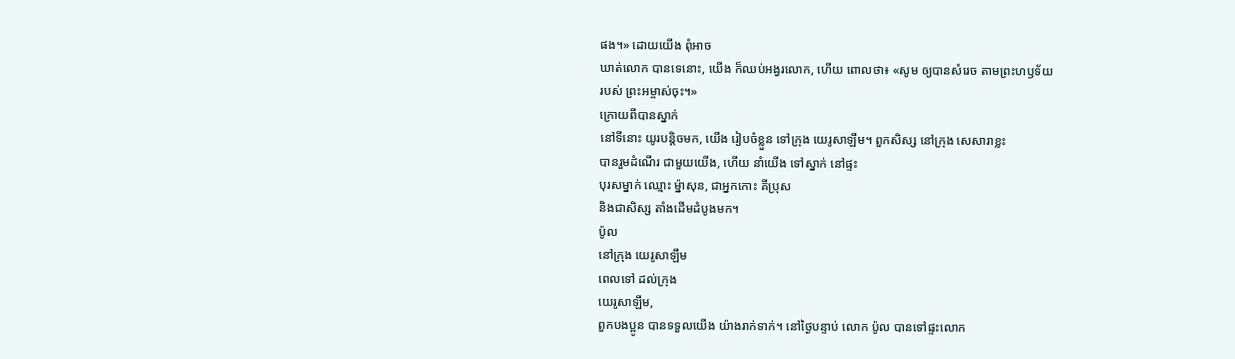ផង។» ដោយយើង ពុំអាច
ឃាត់លោក បានទេនោះ, យើង ក៏ឈប់អង្វរលោក, ហើយ ពោលថា៖ «សូម ឲ្យបានសំរេច តាមព្រះហឫទ័យ
របស់ ព្រះអម្ចាស់ចុះ។»
ក្រោយពីបានស្នាក់
នៅទីនោះ យូរបន្តិចមក, យើង រៀបចំខ្លួន ទៅក្រុង យេរូសាឡឹម។ ពួកសិស្ស នៅក្រុង សេសារាខ្លះ
បានរួមដំណើរ ជាមួយយើង, ហើយ នាំយើង ទៅស្នាក់ នៅផ្ទះ
បុរសម្នាក់ ឈ្មោះ ម៉្នាសុន, ជាអ្នកកោះ គីប្រុស
និងជាសិស្ស តាំងដើមដំបូងមក។
ប៉ូល
នៅក្រុង យេរូសាឡឹម
ពេលទៅ ដល់ក្រុង
យេរូសាឡឹម,
ពួកបងប្អូន បានទទួលយើង យ៉ាងរាក់ទាក់។ នៅថ្ងៃបន្ទាប់ លោក ប៉ូល បានទៅផ្ទះលោក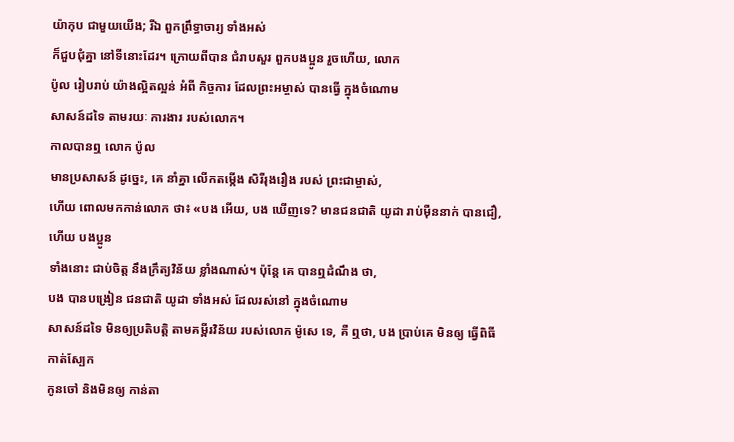យ៉ាកុប ជាមួយយើង; រីឯ ពួកព្រឹទ្ធាចារ្យ ទាំងអស់
ក៏ជួបជុំគ្នា នៅទីនោះដែរ។ ក្រោយពីបាន ជំរាបសួរ ពួកបងប្អូន រួចហើយ, លោក
ប៉ូល រៀបរាប់ យ៉ាងល្អិតល្អន់ អំពី កិច្ចការ ដែលព្រះអម្ចាស់ បានធ្វើ ក្នុងចំណោម
សាសន៍ដទៃ តាមរយៈ ការងារ របស់លោក។
កាលបានឮ លោក ប៉ូល
មានប្រសាសន៍ ដូច្នេះ, គេ នាំគ្នា លើកតម្កើង សិរីរុងរឿង របស់ ព្រះជាម្ចាស់,
ហើយ ពោលមកកាន់លោក ថា៖ «បង អើយ, បង ឃើញទេ? មានជនជាតិ យូដា រាប់ម៉ឺននាក់ បានជឿ, ហើយ បងប្អូន
ទាំងនោះ ជាប់ចិត្ត នឹងក្រឹត្យវិន័យ ខ្លាំងណាស់។ ប៉ុន្តែ គេ បានឮដំណឹង ថា,
បង បានបង្រៀន ជនជាតិ យូដា ទាំងអស់ ដែលរស់នៅ ក្នុងចំណោម
សាសន៍ដទៃ មិនឲ្យប្រតិបត្តិ តាមគម្ពីរវិន័យ របស់លោក ម៉ូសេ ទេ, គឺ ឮថា, បង ប្រាប់គេ មិនឲ្យ ធ្វើពិធី កាត់ស្បែក
កូនចៅ និងមិនឲ្យ កាន់តា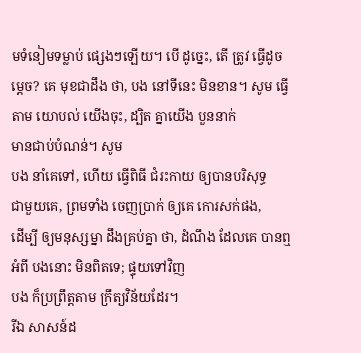មទំនៀមទម្លាប់ ផ្សេងៗឡើយ។ បើ ដូច្នេះ, តើ ត្រូវ ធ្វើដូចម្ដេច? គេ មុខជាដឹង ថា, បង នៅទីនេះ មិនខាន។ សូម ធ្វើតាម យោបល់ យើងចុះ, ដ្បិត គ្នាយើង បួននាក់
មានជាប់បំណន់។ សូម
បង នាំគេទៅ, ហើយ ធ្វើពិធី ជំរះកាយ ឲ្យបានបរិសុទ្ធ
ជាមួយគេ, ព្រមទាំង ចេញប្រាក់ ឲ្យគេ កោរសក់ផង,
ដើម្បី ឲ្យមនុស្សម្នា ដឹងគ្រប់គ្នា ថា, ដំណឹង ដែលគេ បានឮ អំពី បងនោះ មិនពិតទេ; ផ្ទុយទៅវិញ
បង ក៏ប្រព្រឹត្តតាម ក្រឹត្យវិន័យដែរ។
រីឯ សាសន៍ដ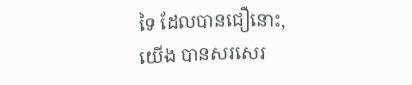ទៃ ដែលបានជឿនោះ,
យើង បានសរសេរ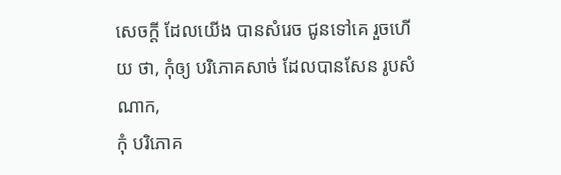សេចក្ដី ដែលយើង បានសំរេច ជូនទៅគេ រួចហើយ ថា, កុំឲ្យ បរិភោគសាច់ ដែលបានសែន រូបសំណាក,
កុំ បរិភោគ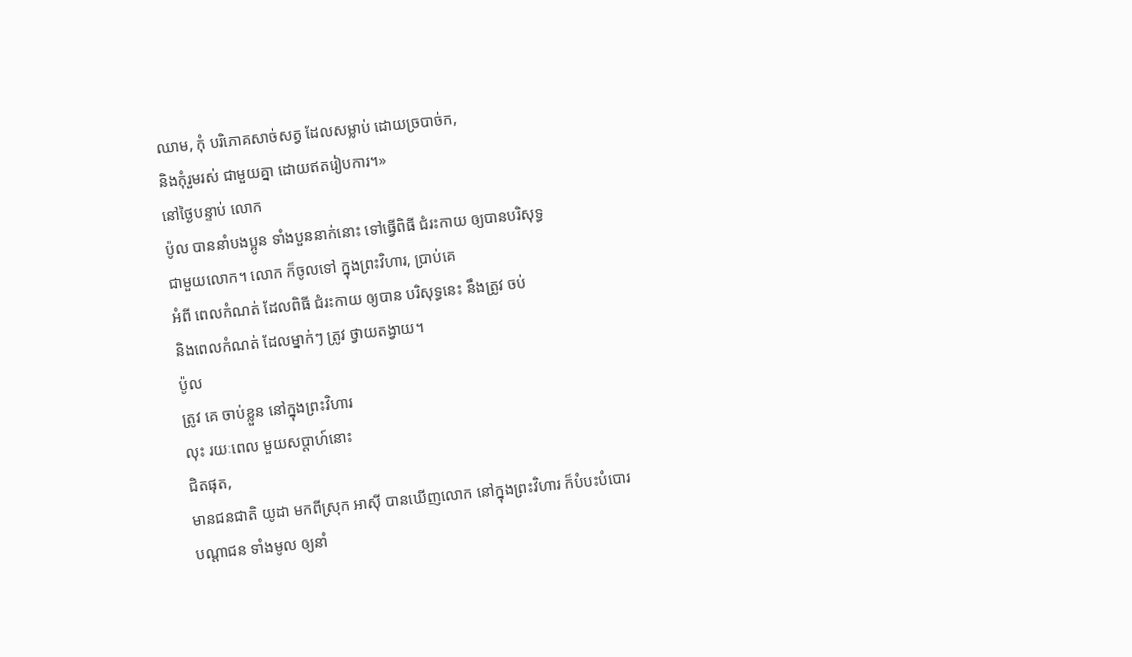ឈាម, កុំ បរិភោគសាច់សត្វ ដែលសម្លាប់ ដោយច្របាច់ក,
និងកុំរួមរស់ ជាមួយគ្នា ដោយឥតរៀបការ។»
នៅថ្ងៃបន្ទាប់ លោក
ប៉ូល បាននាំបងប្អូន ទាំងបួននាក់នោះ ទៅធ្វើពិធី ជំរះកាយ ឲ្យបានបរិសុទ្ធ
ជាមួយលោក។ លោក ក៏ចូលទៅ ក្នុងព្រះវិហារ, ប្រាប់គេ
អំពី ពេលកំណត់ ដែលពិធី ជំរះកាយ ឲ្យបាន បរិសុទ្ធនេះ នឹងត្រូវ ចប់
និងពេលកំណត់ ដែលម្នាក់ៗ ត្រូវ ថ្វាយតង្វាយ។
ប៉ូល
ត្រូវ គេ ចាប់ខ្លួន នៅក្នុងព្រះវិហារ
លុះ រយៈពេល មួយសប្ដាហ៍នោះ
ជិតផុត,
មានជនជាតិ យូដា មកពីស្រុក អាស៊ី បានឃើញលោក នៅក្នុងព្រះវិហារ ក៏បំបះបំបោរ
បណ្ដាជន ទាំងមូល ឲ្យនាំ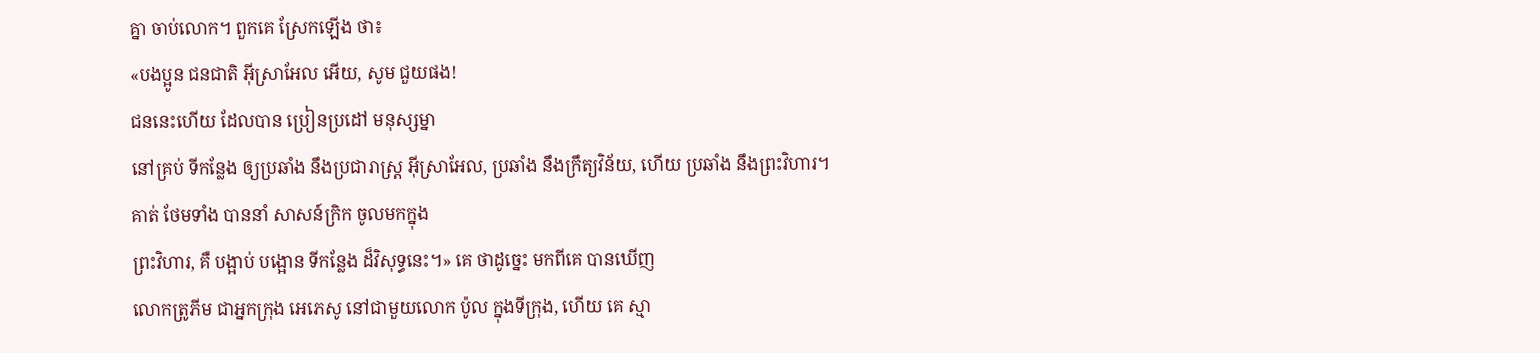គ្នា ចាប់លោក។ ពួកគេ ស្រែកឡើង ថា៖
«បងប្អូន ជនជាតិ អ៊ីស្រាអែល អើយ, សូម ជួយផង!
ជននេះហើយ ដែលបាន ប្រៀនប្រដៅ មនុស្សម្នា
នៅគ្រប់ ទីកន្លែង ឲ្យប្រឆាំង នឹងប្រជារាស្ត្រ អ៊ីស្រាអែល, ប្រឆាំង នឹងក្រឹត្យវិន័យ, ហើយ ប្រឆាំង នឹងព្រះវិហារ។
គាត់ ថែមទាំង បាននាំ សាសន៍ក្រិក ចូលមកក្នុង
ព្រះវិហារ, គឺ បង្អាប់ បង្អោន ទីកន្លែង ដ៏វិសុទ្ធនេះ។» គេ ថាដូច្នេះ មកពីគេ បានឃើញ
លោកត្រូភីម ជាអ្នកក្រុង អេភេសូ នៅជាមួយលោក ប៉ូល ក្នុងទីក្រុង, ហើយ គេ ស្មា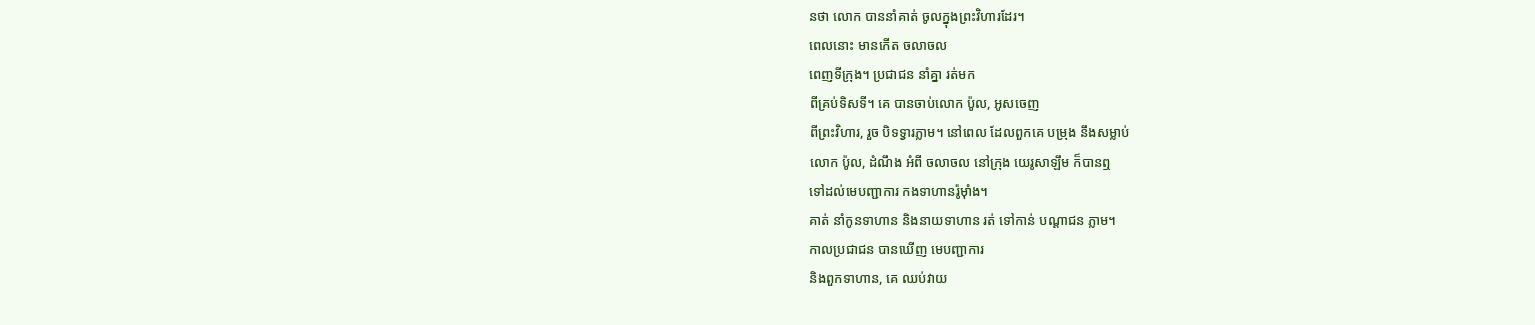នថា លោក បាននាំគាត់ ចូលក្នុងព្រះវិហារដែរ។
ពេលនោះ មានកើត ចលាចល
ពេញទីក្រុង។ ប្រជាជន នាំគ្នា រត់មក
ពីគ្រប់ទិសទី។ គេ បានចាប់លោក ប៉ូល, អូសចេញ
ពីព្រះវិហារ, រួច បិទទ្វារភ្លាម។ នៅពេល ដែលពួកគេ បម្រុង នឹងសម្លាប់
លោក ប៉ូល, ដំណឹង អំពី ចលាចល នៅក្រុង យេរូសាឡឹម ក៏បានឮ
ទៅដល់មេបញ្ជាការ កងទាហានរ៉ូម៉ាំង។
គាត់ នាំកូនទាហាន និងនាយទាហាន រត់ ទៅកាន់ បណ្ដាជន ភ្លាម។
កាលប្រជាជន បានឃើញ មេបញ្ជាការ
និងពួកទាហាន, គេ ឈប់វាយ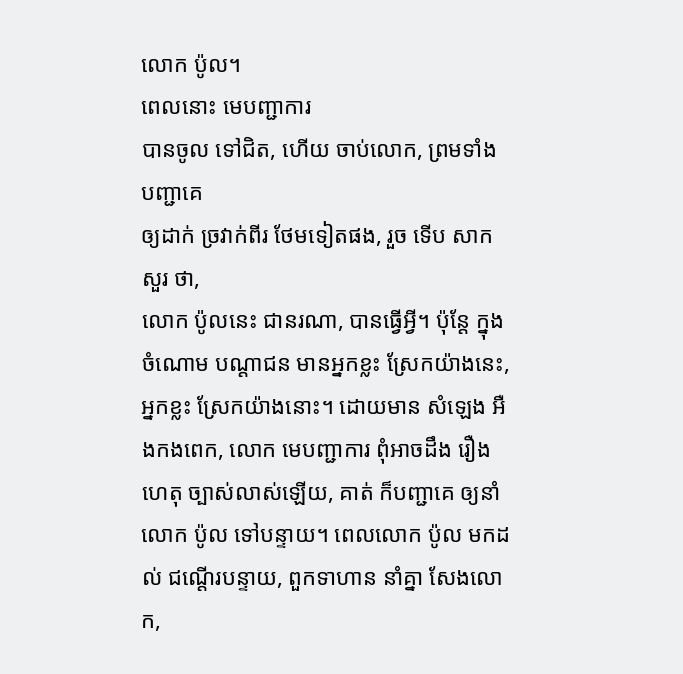លោក ប៉ូល។
ពេលនោះ មេបញ្ជាការ
បានចូល ទៅជិត, ហើយ ចាប់លោក, ព្រមទាំង បញ្ជាគេ
ឲ្យដាក់ ច្រវាក់ពីរ ថែមទៀតផង, រួច ទើប សាកសួរ ថា,
លោក ប៉ូលនេះ ជានរណា, បានធ្វើអ្វី។ ប៉ុន្តែ ក្នុងចំណោម បណ្ដាជន មានអ្នកខ្លះ ស្រែកយ៉ាងនេះ,
អ្នកខ្លះ ស្រែកយ៉ាងនោះ។ ដោយមាន សំឡេង អឺងកងពេក, លោក មេបញ្ជាការ ពុំអាចដឹង រឿងហេតុ ច្បាស់លាស់ឡើយ, គាត់ ក៏បញ្ជាគេ ឲ្យនាំលោក ប៉ូល ទៅបន្ទាយ។ ពេលលោក ប៉ូល មកដល់ ជណ្ដើរបន្ទាយ, ពួកទាហាន នាំគ្នា សែងលោក,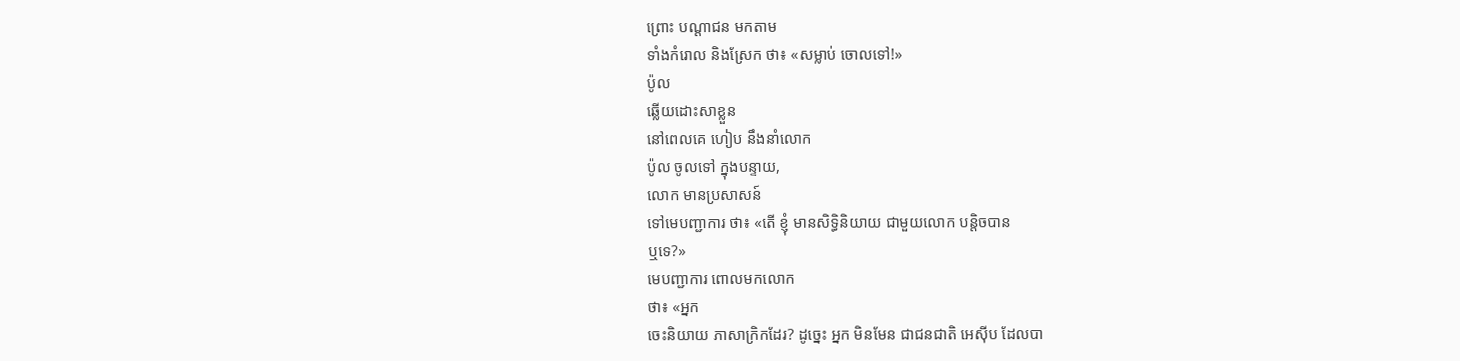ព្រោះ បណ្ដាជន មកតាម
ទាំងកំរោល និងស្រែក ថា៖ «សម្លាប់ ចោលទៅ!»
ប៉ូល
ឆ្លើយដោះសាខ្លួន
នៅពេលគេ ហៀប នឹងនាំលោក
ប៉ូល ចូលទៅ ក្នុងបន្ទាយ,
លោក មានប្រសាសន៍
ទៅមេបញ្ជាការ ថា៖ «តើ ខ្ញុំ មានសិទ្ធិនិយាយ ជាមួយលោក បន្តិចបាន
ឬទេ?»
មេបញ្ជាការ ពោលមកលោក
ថា៖ «អ្នក
ចេះនិយាយ ភាសាក្រិកដែរ? ដូច្នេះ អ្នក មិនមែន ជាជនជាតិ អេស៊ីប ដែលបា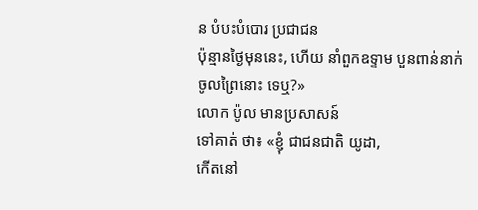ន បំបះបំបោរ ប្រជាជន
ប៉ុន្មានថ្ងៃមុននេះ, ហើយ នាំពួកឧទ្ទាម បួនពាន់នាក់
ចូលព្រៃនោះ ទេឬ?»
លោក ប៉ូល មានប្រសាសន៍
ទៅគាត់ ថា៖ «ខ្ញុំ ជាជនជាតិ យូដា,
កើតនៅ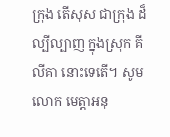ក្រុង តើសុស ជាក្រុង ដ៏ល្បីល្បាញ ក្នុងស្រុក គីលីគា នោះទេតើ។ សូម លោក មេត្តាអនុ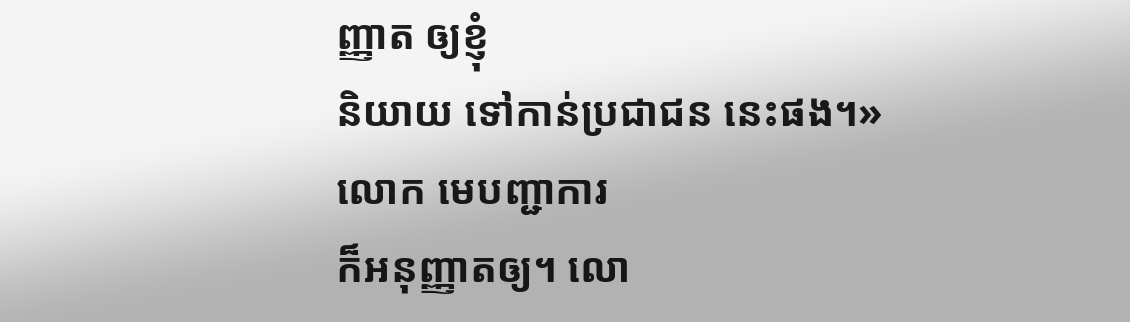ញ្ញាត ឲ្យខ្ញុំ
និយាយ ទៅកាន់ប្រជាជន នេះផង។»
លោក មេបញ្ជាការ
ក៏អនុញ្ញាតឲ្យ។ លោ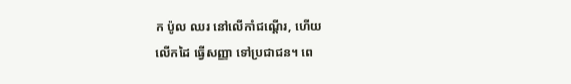ក ប៉ូល ឈរ នៅលើកាំជណ្ដើរ, ហើយ
លើកដៃ ធ្វើសញ្ញា ទៅប្រជាជន។ ពេ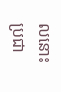លនោះ
ប្រជា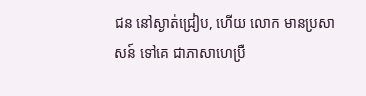ជន នៅស្ងាត់ជ្រៀប, ហើយ លោក មានប្រសាសន៍ ទៅគេ ជាភាសាហេប្រឺ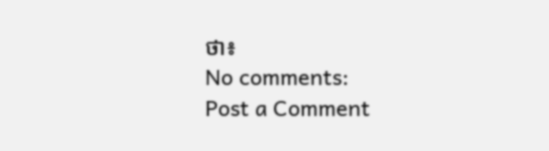ថា៖
No comments:
Post a Comment